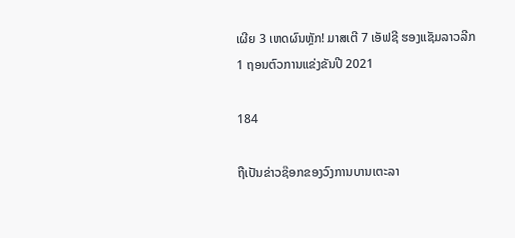ເຜີຍ 3 ເຫດຜົນຫຼັກ! ມາສເຕີ 7 ເອັຟຊີ ຮອງແຊັມລາວລີກ 1 ຖອນຕົວການແຂ່ງຂັນປີ 2021

184

ຖືເປັນຂ່າວຊ໊ອກຂອງວົງການບານເຕະລາ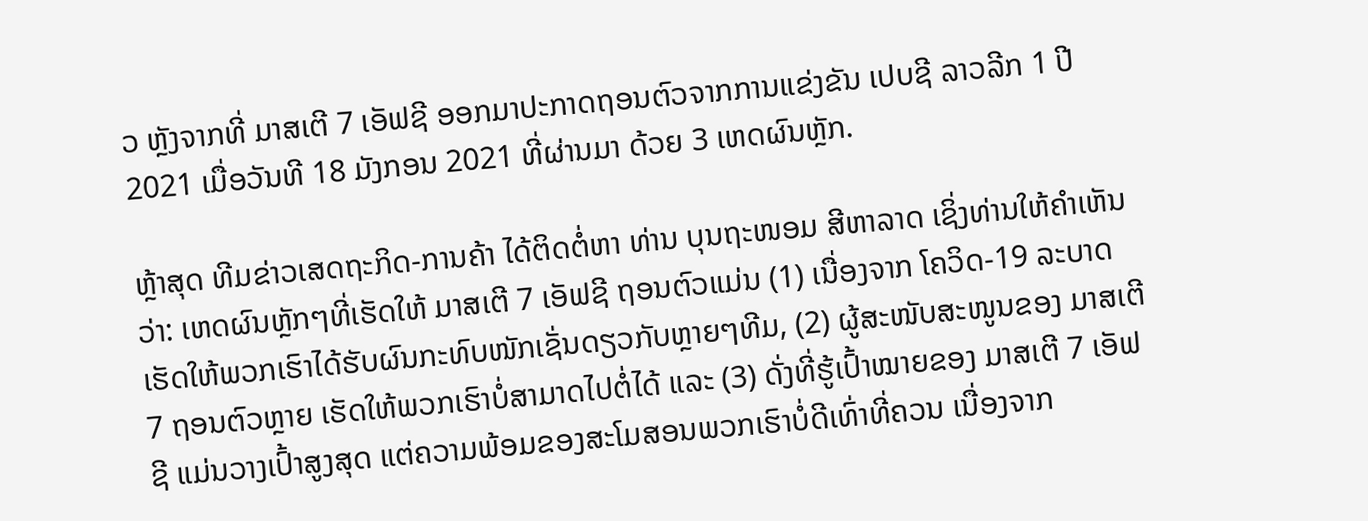ວ ຫຼັງຈາກທີ່ ມາສເຕີ 7 ເອັຟຊີ ອອກມາປະກາດຖອນຕົວຈາກການແຂ່ງຂັນ ເປບຊີ ລາວລີກ 1 ປີ2021 ເມື່ອວັນທີ 18 ມັງກອນ 2021 ທີ່ຜ່ານມາ ດ້ວຍ 3 ເຫດຜົນຫຼັກ.

ຫຼ້າສຸດ ທີມຂ່າວເສດຖະກິດ-ການຄ້າ ໄດ້ຕິດຕໍ່ຫາ ທ່ານ ບຸນຖະໜອມ ສີຫາລາດ ເຊິ່ງທ່ານໃຫ້ຄໍາເຫັນວ່າ: ເຫດຜົນຫຼັກໆທີ່ເຮັດໃຫ້ ມາສເຕີ 7 ເອັຟຊີ ຖອນຕົວແມ່ນ (1) ເນື່ອງຈາກ ໂຄວິດ-19 ລະບາດເຮັດໃຫ້ພວກເຮົາໄດ້ຮັບຜົນກະທົບໜັກເຊັ່ນດຽວກັບຫຼາຍໆທີມ, (2) ຜູ້ສະໜັບສະໜູນຂອງ ມາສເຕີ 7 ຖອນຕົວຫຼາຍ ເຮັດໃຫ້ພວກເຮົາບໍ່ສາມາດໄປຕໍ່ໄດ້ ແລະ (3) ດັ່ງທີ່ຮູ້ເປົ້າໝາຍຂອງ ມາສເຕີ 7 ເອັຟຊີ ແມ່ນວາງເປົ້າສູງສຸດ ແຕ່ຄວາມພ້ອມຂອງສະໂມສອນພວກເຮົາບໍ່ດີເທົ່າທີ່ຄວນ ເນື່ອງຈາກ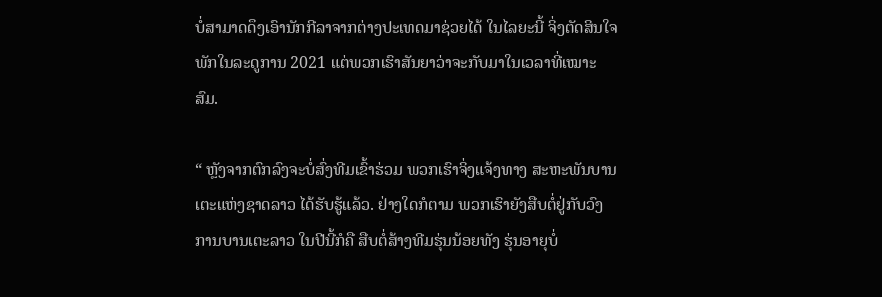ບໍ່ສາມາດດຶງເອົານັກກີລາຈາກຕ່າງປະເທດມາຊ່ວຍໄດ້ ໃນໄລຍະນີ້ ຈິ່ງຕັດສິນໃຈພັກໃນລະດູການ 2021 ແຕ່ພວກເຮົາສັນຍາວ່າຈະກັບມາໃນເວລາທີ່ເໝາະສົມ.

“ ຫຼັງຈາກຕົກລົງຈະບໍ່ສົ່ງທີມເຂົ້າຮ່ວມ ພວກເຮົາຈິ່ງແຈ້ງທາງ ສະຫະພັນບານເຕະແຫ່ງຊາດລາວ ໄດ້ຮັບຮູ້ແລ້ວ. ຢ່າງໃດກໍຕາມ ພວກເຮົາຍັງສືບຕໍ່ຢູ່ກັບວົງການບານເຕະລາວ ໃນປີນີ້ກໍຄື ສືບຕໍ່ສ້າງທີມຮຸ່ນນ້ອຍທັງ ຮຸ່ນອາຍຸບໍ່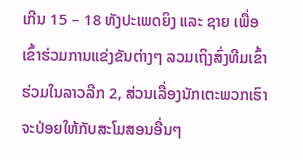ເກີນ 15 – 18 ທັງປະເພດຍິງ ແລະ ຊາຍ ເພື່ອເຂົ້າຮ່ວມການແຂ່ງຂັນຕ່າງໆ ລວມເຖິງສົ່ງທີມເຂົ້າຮ່ວມໃນລາວລີກ 2, ສ່ວນເລື່ອງນັກເຕະພວກເຮົາຈະປ່ອຍໃຫ້ກັບສະໂມສອນອື່ນໆ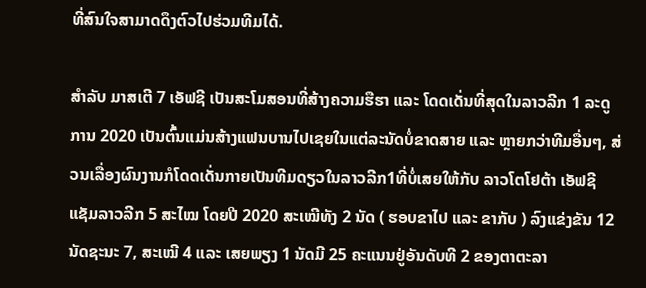ທີ່ສົນໃຈສາມາດດຶງຕົວໄປຮ່ວມທີມໄດ້.

ສໍາລັບ ມາສເຕີ 7 ເອັຟຊີ ເປັນສະໂມສອນທີ່ສ້າງຄວາມຮືຮາ ແລະ ໂດດເດັ່ນທີ່ສຸດໃນລາວລີກ 1 ລະດູການ 2020 ເປັນຕົ້ນແມ່ນສ້າງແຟນບານໄປເຊຍໃນແຕ່ລະນັດບໍ່ຂາດສາຍ ແລະ ຫຼາຍກວ່າທີມອື່ນໆ, ສ່ວນເລື່ອງຜົນງານກໍໂດດເດັ່ນກາຍເປັນທີມດຽວໃນລາວລີກ1ທີ່ບໍ່ເສຍໃຫ້ກັບ ລາວໂຕໂຢຕ້າ ເອັຟຊີ ແຊັມລາວລີກ 5 ສະໄໝ ໂດຍປີ 2020 ສະເໝີທັງ 2 ນັດ ( ຮອບຂາໄປ ແລະ ຂາກັບ ) ລົງແຂ່ງຂັນ 12 ນັດຊະນະ 7, ສະເໝີ 4 ແລະ ເສຍພຽງ 1 ນັດມີ 25 ຄະແນນຢູ່ອັນດັບທີ 2 ຂອງຕາຕະລາ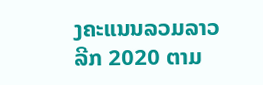ງຄະແນນລວມລາວລີກ 2020 ຕາມ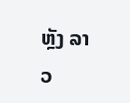ຫຼັງ ລາວ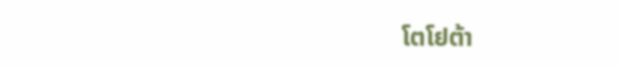ໂຕໂຢຕ້າ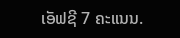ເອັຟຊີ 7 ຄະແນນ.